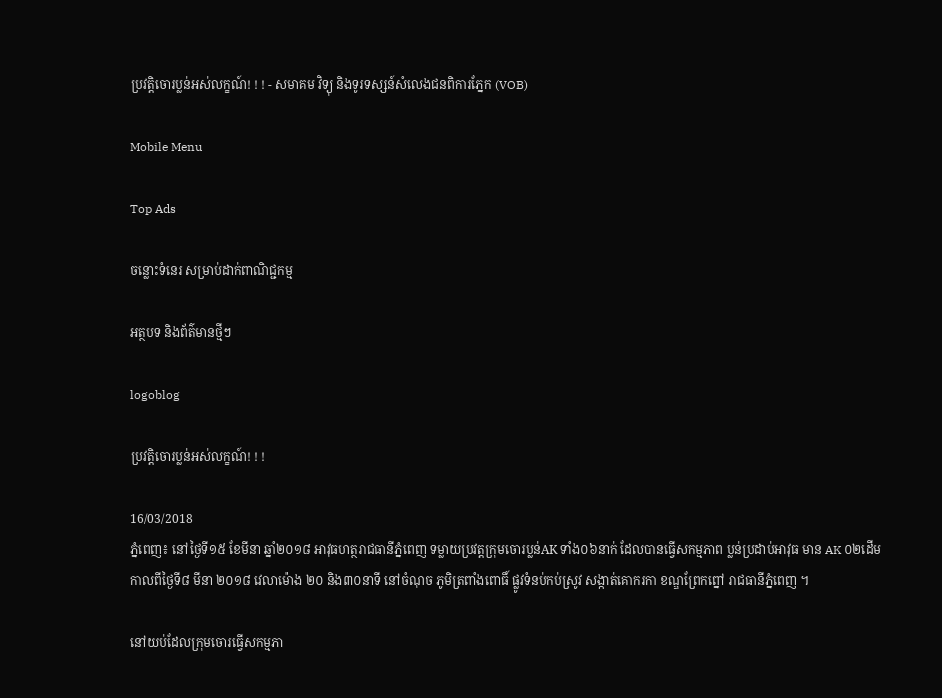ប្រវត្តិចោរប្លន់អស់លក្ខណ៍! ! ! - សមាគម វិទ្យុ និងទូរទស្សន៍សំលេងជនពិការភ្នែក (VOB)

Mobile Menu

Top Ads

ចន្លោះទំនេរ សម្រាប់ដាក់ពាណិជ្ជកម្ម

អត្ថបទ និងព័ត៌មានថ្មីៗ

logoblog

ប្រវត្តិចោរប្លន់អស់លក្ខណ៍! ! !

16/03/2018
ភ្នំពេញ៖ នៅថ្ងៃទី១៥ ខែមីនា ឆ្នាំ២០១៨ អាវុធហត្ថរាជធានីភ្នំពេញ ទម្លាយប្រវត្តក្រុមចោរប្លន់AK ទាំង០៦នាក់ ដែលបានធ្វើសកម្មភាព ប្លន់ប្រដាប់អាវុធ មាន AK ០២ដើម
កាលពីថ្ងៃទី៨ មីនា ២០១៨ វេលាម៉ោង ២០ និង៣០នាទី នៅចំណុច ភូមិត្រពាំងពោធិ៍ ផ្លូវទំនប់កប់ស្រូវ សង្កាត់គោករកា ខណ្ឌព្រែកព្នៅ រាជធានីភ្នំពេញ ។

នៅយប់ដែលក្រុមចោរធ្វើសកម្មភា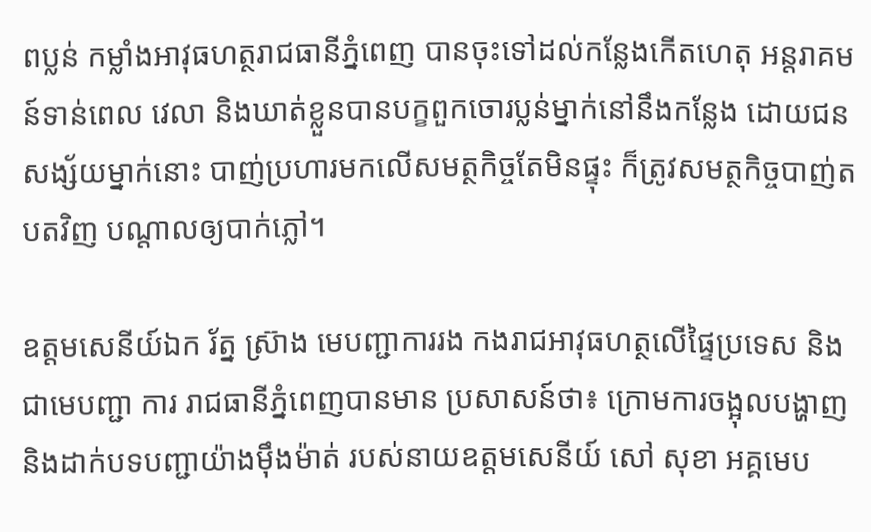ពប្លន់ កម្លាំងអាវុធហត្ថរាជធានីភ្នំពេញ បានចុះទៅដល់កន្លែងកើតហេតុ អន្តរាគមន៍ទាន់ពេល វេលា និងឃាត់ខ្លួនបានបក្ខពួកចោរប្លន់ម្នាក់នៅនឹងកន្លែង ដោយជនសង្ស័យម្នាក់នោះ បាញ់ប្រហារមកលើសមត្ថកិច្ចតែមិនផ្ទុះ ក៏ត្រូវសមត្ថកិច្ចបាញ់តបតវិញ បណ្តាលឲ្យបាក់ភ្លៅ។

ឧត្តមសេនីយ៍ឯក រ័ត្ន ស៊្រាង មេបញ្ជាការរង កងរាជអាវុធហត្ថលើផ្ទៃប្រទេស និងជាមេបញ្ជា ការ រាជធានីភ្នំពេញបានមាន ប្រសាសន៍ថា៖ ក្រោមការចង្អុលបង្ហាញ និងដាក់បទបញ្ជាយ៉ាងម៉ឹងម៉ាត់ របស់នាយឧត្តមសេនីយ៍ សៅ សុខា អគ្គមេប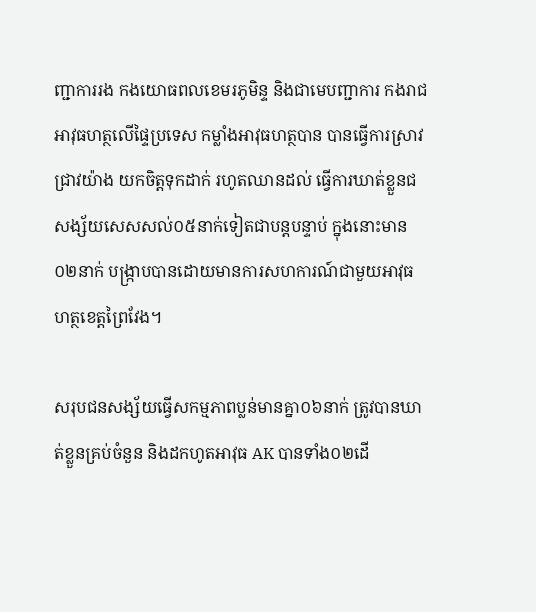ញ្ជាការរង កងយោធពលខេមរភូមិន្ទ និងជាមេបញ្ជាការ កងរាជអាវុធហត្ថលើផ្ទៃប្រទេស កម្លាំងអាវុធហត្ថបាន បានធ្វើការស្រាវជ្រាវយ៉ាង យកចិត្តទុកដាក់ រហូតឈានដល់ ធ្វើការឃាត់ខ្លួនជសង្ស័យសេសសល់០៥នាក់ទៀតជាបន្តបន្ទាប់ ក្នុងនោះមាន០២នាក់ បង្ក្រាបបានដោយមានការសហការណ៍ជាមួយអាវុធហត្ថខេត្តព្រៃវែង។

សរុបជនសង្ស័យធ្វើសកម្មភាពប្លន់មានគ្នា០៦នាក់ ត្រូវបានឃាត់ខ្លួនគ្រប់ចំនួន និងដកហូតអាវុធ AK បានទាំង០២ដើ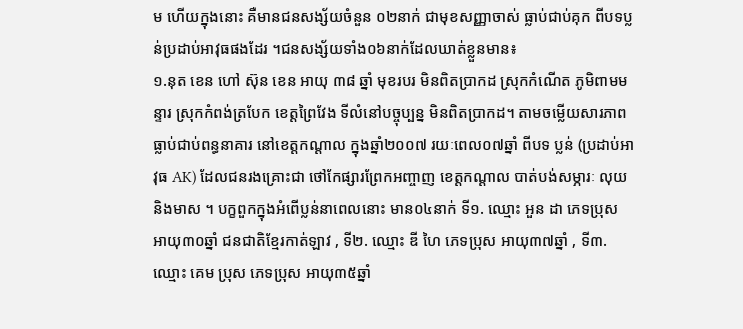ម ហើយក្នុងនោះ គឺមានជនសង្ស័យចំនួន ០២នាក់ ជាមុខសញ្ញាចាស់ ធ្លាប់ជាប់គុក ពីបទប្លន់ប្រដាប់អាវុធផងដែរ ។ជនសង្ស័យទាំង០៦នាក់ដែលឃាត់ខ្លួនមាន៖
១.នុត ខេន ហៅ ស៊ុន ខេន អាយុ ៣៨ ឆ្នាំ មុខរបរ មិនពិតប្រាកដ ស្រុកកំណើត ភូមិពាមមន្ទារ ស្រុកកំពង់ត្របែក ខេត្តព្រៃវែង ទីលំនៅបច្ចុប្បន្ន មិនពិតប្រាកដ។ តាមចម្លើយសារភាព ធ្លាប់ជាប់ពន្ធនាគារ នៅខេត្តកណ្ដាល ក្នុងឆ្នាំ២០០៧ រយៈពេល០៧ឆ្នាំ ពីបទ ប្លន់ (ប្រដាប់អាវុធ AK) ដែលជនរងគ្រោះជា ថៅកែផ្សារព្រែកអញ្ចាញ ខេត្តកណ្ដាល បាត់បង់សម្ភារៈ លុយ និងមាស ។ បក្ខពួកក្នុងអំពើប្លន់នាពេលនោះ មាន០៤នាក់ ទី១. ឈ្មោះ អួន ដា ភេទប្រុស អាយុ៣០ឆ្នាំ ជនជាតិខ្មែរកាត់ឡាវ , ទី២. ឈ្មោះ ឌី ហៃ ភេទប្រុស អាយុ៣៧ឆ្នាំ , ទី៣. ឈ្មោះ គេម ប្រុស ភេទប្រុស អាយុ៣៥ឆ្នាំ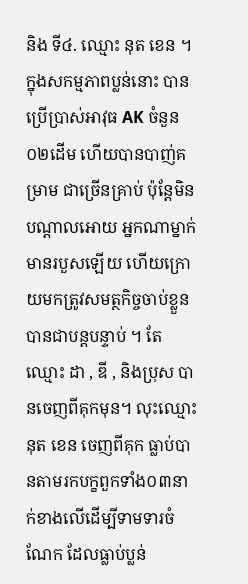និង ទី៤. ឈ្មោះ នុត ខេន ។ ក្នុងសកម្មភាពប្លន់នោះ បានប្រើប្រាស់អាវុធ AK ចំនួន០២ដើម ហើយបានបាញ់គម្រាម ជាច្រើនគ្រាប់ ប៉ុន្ដែមិនបណ្ដាលអោយ អ្នកណាម្នាក់មានរបួសឡើយ ហើយក្រោយមកត្រូវសមត្ថកិច្ចចាប់ខ្លួនបានជាបន្តបន្ទាប់ ។ តែឈ្មោះ ដា , ឌី , និងប្រុស បានចេញពីគុកមុន។ លុះឈ្មោះ នុត ខេន ចេញពីគុក ធ្លាប់បានតាមរកបក្ខពួកទាំង០៣នាក់ខាងលើដើម្បីទាមទារចំណែក ដែលធ្លាប់ប្លន់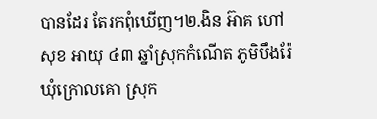បានដែរ តែរកពុំឃើញ។២.ងិន អ៊ាគ ហៅ សុខ អាយុ ៤៣ ឆ្នាំស្រុកកំណើត ភូមិបឹងរ៉ែ ឃុំក្រោលគោ ស្រុក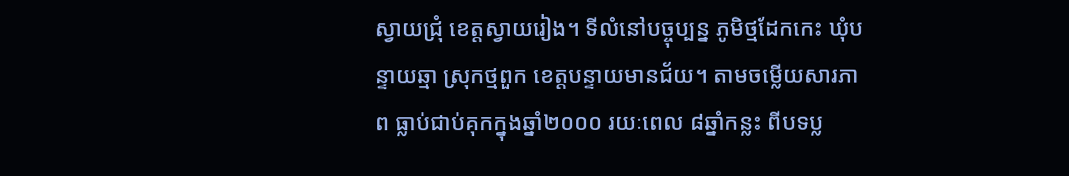ស្វាយជ្រុំ ខេត្តស្វាយរៀង។ ទីលំនៅបច្ចុប្បន្ន ភូមិថ្មដែកកេះ ឃុំបន្ទាយឆ្មា ស្រុកថ្មពួក ខេត្តបន្ទាយមានជ័យ។ តាមចម្លើយសារភាព ធ្លាប់ជាប់គុកក្នុងឆ្នាំ២០០០ រយៈពេល ៨ឆ្នាំកន្លះ ពីបទប្ល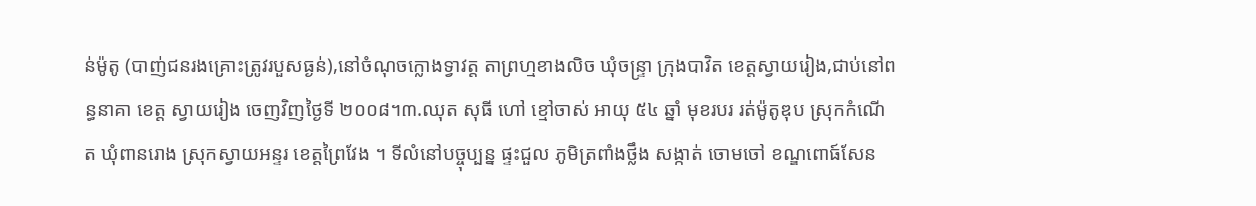ន់ម៉ូតូ (បាញ់ជនរងគ្រោះត្រូវរបួសធ្ងន់),នៅចំណុចក្លោងទ្វាវត្ត តាព្រហ្មខាងលិច ឃុំចន្ទ្រា ក្រុងបាវិត ខេត្តស្វាយរៀង,ជាប់នៅពន្ធនាគា ខេត្ត ស្វាយរៀង ចេញវិញថ្ងៃទី ២០០៨។៣.ឈុត សុធី ហៅ ខ្មៅចាស់ អាយុ ៥៤ ឆ្នាំ មុខរបរ រត់ម៉ូតូឌុប ស្រុកកំណើត ឃុំពានរោង ស្រុកស្វាយអន្ទរ ខេត្តព្រៃវែង ។ ទីលំនៅបច្ចុប្បន្ន ផ្ទះជួល ភូមិត្រពាំងថ្លឹង សង្កាត់ ចោមចៅ ខណ្ឌពោធ៍សែន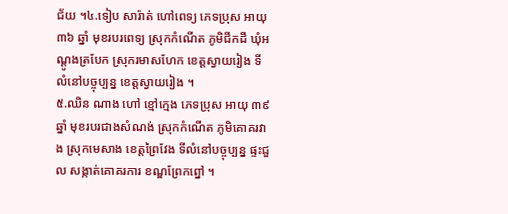ជ័យ ។៤.ទៀប សារ៉ាត់ ហៅពេទ្យ ភេទប្រុស អាយុ ៣៦ ឆ្នាំ មុខរបរពេទ្យ ស្រុកកំណើត ភូមិជីកដី ឃុំអណ្ដូងត្របែក ស្រុករមាសហែក ខេត្តស្វាយរៀង ទីលំនៅបច្ចុប្បន្ន ខេត្តស្វាយរៀង ។
៥.ឈិន ណាង ហៅ ខ្មៅក្មេង ភេទប្រុស អាយុ ៣៩ ឆ្នាំ មុខរបរជាងសំណង់ ស្រុកកំណើត ភូមិគោគរវាង ស្រុកមេសាង ខេត្តព្រៃវែង ទីលំនៅបច្ចុប្បន្ន ផ្ទះជួល សង្កាត់គោគរការ ខណ្ឌព្រែកព្នៅ ។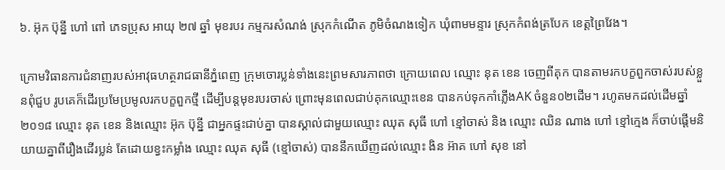៦. អ៊ុក ប៊ុន្នី ហៅ ពៅ ភេទប្រុស អាយុ ២៧ ឆ្នាំ មុខរបរ កម្មករសំណង់ ស្រុកកំណើត ភូមិចំណងទៀក ឃុំពាមមន្ទារ ស្រុកកំពង់ត្របែក ខេត្តព្រៃវែង។

ក្រោមវិធានការជំនាញរបស់អាវុធហត្ថរាជធានីភ្នំពេញ ក្រុមចោរប្លន់ទាំងនេះព្រមសារភាពថា ក្រោយពេល ឈ្មោះ នុត ខេន ចេញពីគុក បានតាមរកបក្ខពួកចាស់របស់ខ្លួនពុំជួប រូបគេក៏ដើរប្រមែប្រមូលរកបក្ខពួកថ្មី ដើម្បីបន្តមុខរបរចាស់ ព្រោះមុនពេលជាប់គុកឈ្មោះខេន បានកប់ទុកកាំភ្លើងAK ចំនួន០២ដើម។ រហូតមកដល់ដើមឆ្នាំ២០១៨ ឈ្មោះ នុត ខេន និងឈ្មោះ អ៊ុក ប៊ុន្នី ជាអ្នកផ្ទះជាប់គ្នា បានស្គាល់ជាមួយឈ្មោះ ឈុត សុធី ហៅ ខ្មៅចាស់ និង ឈ្មោះ ឈិន ណាង ហៅ ខ្មៅក្មេង ក៏ចាប់ផ្តើមនិយាយគ្នាពីរឿងដើរប្លន់ តែដោយខ្វះកម្លាំង ឈ្មោះ ឈុត សុធី (ខ្មៅចាស់) បាននឹកឃើញដល់ឈ្មោះ ងិន អ៊ាគ ហៅ សុខ នៅ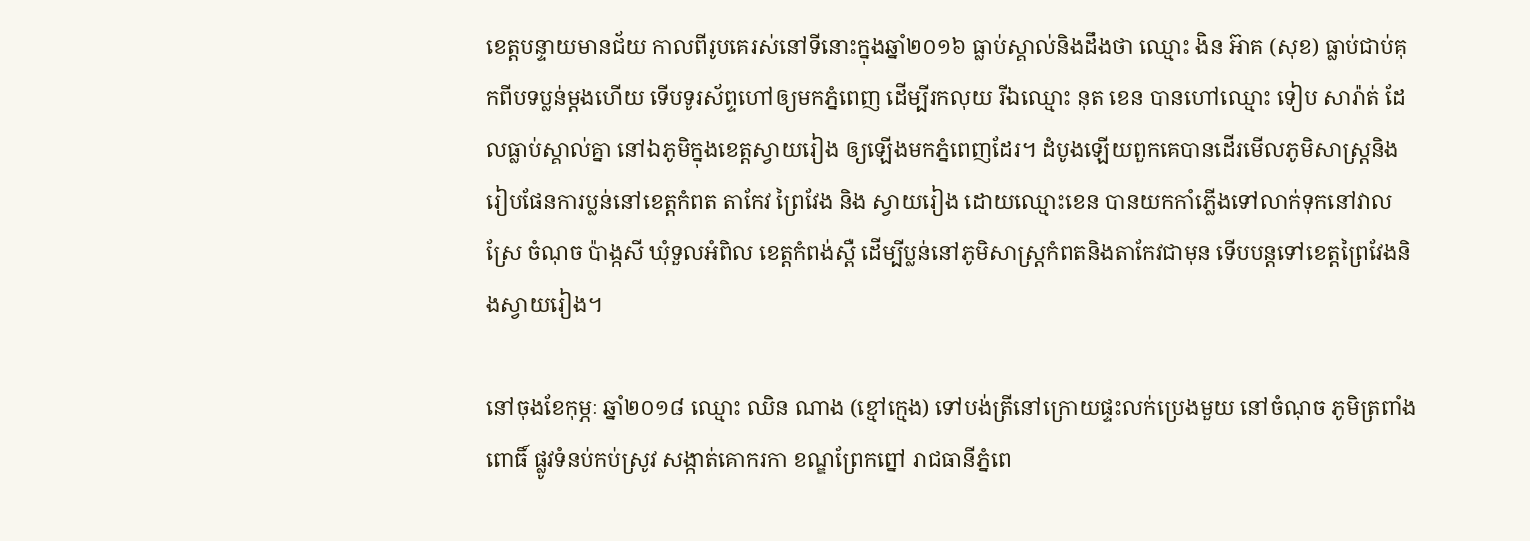ខេត្តបន្ទាយមានជ័យ កាលពីរូបគេរស់នៅទីនោះក្នុងឆ្នាំ២០១៦ ធ្លាប់ស្គាល់និងដឹងថា ឈ្មោះ ងិន អ៊ាគ (សុខ) ធ្លាប់ជាប់គុកពីបទប្លន់ម្តងហើយ ទើបទូរស័ព្ទហៅឲ្យមកភ្នំពេញ ដើម្បីរកលុយ រីឯឈ្មោះ នុត ខេន បានហៅឈ្មោះ ទៀប សារ៉ាត់ ដែលធ្លាប់ស្គាល់គ្នា នៅឯភូមិក្នុងខេត្តស្វាយរៀង ឲ្យឡើងមកភ្នំពេញដែរ។ ដំបូងឡើយពួកគេបានដើរមើលភូមិសាស្ត្រនិង រៀបផែនការប្លន់នៅខេត្តកំពត តាកែវ ព្រៃវែង និង ស្វាយរៀង ដោយឈ្មោះខេន បានយកកាំភ្លើងទៅលាក់ទុកនៅវាលស្រែ ចំណុច ប៉ាង្កសី ឃុំទួលអំពិល ខេត្តកំពង់ស្ពឺ ដើម្បីប្លន់នៅភូមិសាស្ត្រកំពតនិងតាកែវជាមុន ទើបបន្តទៅខេត្តព្រៃវែងនិងស្វាយរៀង។

នៅចុងខែកុម្ភៈ ឆ្នាំ២០១៨ ឈ្មោះ ឈិន ណាង (ខ្មៅក្មេង) ទៅបង់ត្រីនៅក្រោយផ្ទះលក់ប្រេងមួយ នៅចំណុច ភូមិត្រពាំងពោធិ៍ ផ្លូវទំនប់កប់ស្រូវ សង្កាត់គោករកា ខណ្ឌព្រែកព្នៅ រាជធានីភ្នំពេ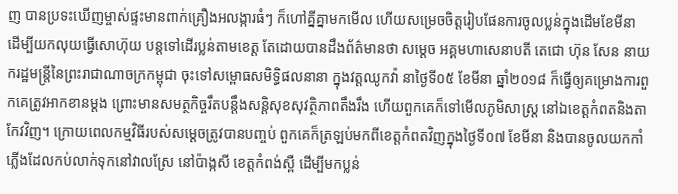ញ បានប្រទះឃើញម្ចាស់ផ្ទះមានពាក់គ្រឿងអលង្ការធំៗ ក៏ហៅគ្នីគ្នាមកមើល ហើយសម្រេចចិត្តរៀបផែនការចូលប្លន់ក្នុងដើមខែមីនា ដើម្បីយកលុយធ្វើសោហ៊ុយ បន្តទៅដើរប្លន់តាមខេត្ត តែដោយបានដឹងព័ត៌មានថា សម្តេច អគ្គមហាសេនាបតី តេជោ ហ៊ុន សែន នាយករដ្ឋមន្ត្រីនៃព្រះរាជាណាចក្រកម្ពុជា ចុះទៅសម្ពោធសមិទ្ធិផលនានា ក្នុងវត្តឈូកវ៉ា នាថ្ងៃទី០៥ ខែមីនា ឆ្នាំ២០១៨ ក៏ធ្វើឲ្យគម្រោងការពួកគេត្រូវអាកខានម្តង ព្រោះមានសមត្ថកិច្ចរឹតបន្តឹងសន្តិសុខសុវត្ថិភាពតឹងរឹង ហើយពួកគេក៏ទៅមើលភូមិសាស្ត្រ នៅឯខេត្តកំពតនិងតាកែវវិញ។ ក្រោយពេលកម្មវិធីរបស់សម្តេចត្រូវបានបញ្ចប់ ពួកគេក៏ត្រឡប់មកពីខេត្តកំពតវិញក្នុងថ្ងៃទី០៧ ខែមីនា និងបានចូលយកកាំភ្លើងដែលកប់លាក់ទុកនៅវាលស្រែ នៅប៉ាង្កសី ខេត្តកំពង់ស្ពឺ ដើម្បីមកប្លន់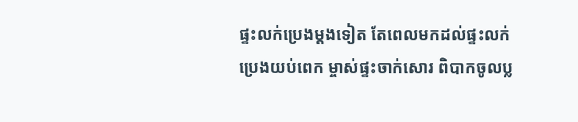ផ្ទះលក់ប្រេងម្តងទៀត តែពេលមកដល់ផ្ទះលក់ប្រេងយប់ពេក ម្ចាស់ផ្ទះចាក់សោរ ពិបាកចូលប្ល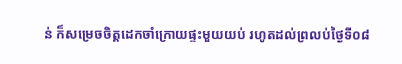ន់ ក៏សម្រេចចិត្តដេកចាំក្រោយផ្ទះមួយយប់ រហូតដល់ព្រលប់ថ្ងៃទី០៨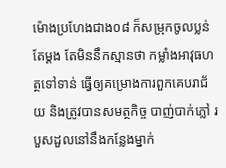ម៉ោងប្រហែងជាង០៨ ក៏សម្រុកចូលប្លន់តែម្តង តែមិននឹកស្មានថា កម្លាំងអាវុធហត្ថទៅទាន់ ធ្វើឲ្យគម្រោងការពួកគេបរាជ័យ និងត្រូវបានសមត្ថកិច្ច បាញ់បាក់ភ្លៅ របួសដួលនៅនឹងកន្លែងម្នាក់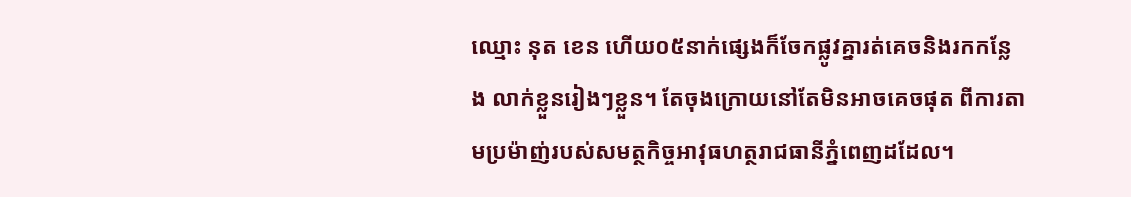ឈ្មោះ នុត ខេន ហើយ០៥នាក់ផ្សេងក៏ចែកផ្លូវគ្នារត់គេចនិងរកកន្លែង លាក់ខ្លួនរៀងៗខ្លួន។ តែចុងក្រោយនៅតែមិនអាចគេចផុត ពីការតាមប្រម៉ាញ់របស់សមត្ថកិច្ចអាវុធហត្ថរាជធានីភ្នំពេញដដែល។